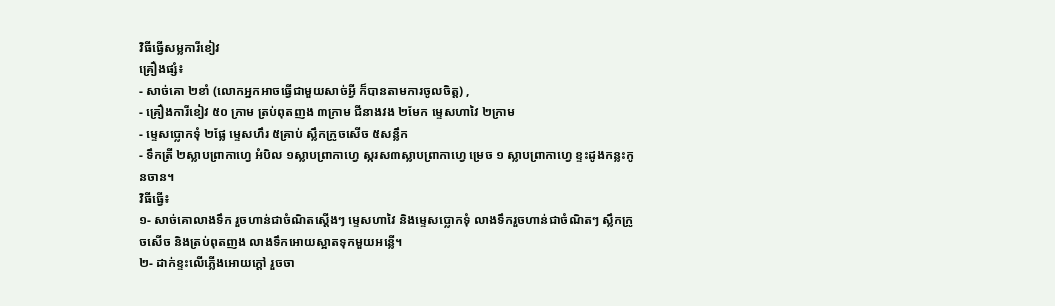វិធីធ្វើសម្លការីខៀវ
គ្រឿងផ្សំ៖
- សាច់គោ ២ខាំ (លោកអ្នកអាចធ្វើជាមួយសាច់អ្វី ក៏បានតាមការចូលចិត្ត) ,
- គ្រឿងការីខៀវ ៥០ ក្រាម ត្រប់ពុតញង ៣ក្រាម ជីនាងវង ២មែក ម្ទេសហាវៃ ២ក្រាម
- ម្ទេសប្លោកទុំ ២ផ្លែ ម្ទេសហឹរ ៥គ្រាប់ ស្លឹកក្រូចសើច ៥សន្លឹក
- ទឹកត្រី ២ស្លាបព្រាកាហ្វេ អំបិល ១ស្លាបព្រាកាហ្វេ ស្ករស៣ស្លាបព្រាកាហ្វេ ម្រេច ១ ស្លាបព្រាកាហ្វេ ខ្ទះដូងកន្លះកូនចាន។
វិធីធ្វើ៖
១- សាច់គោលាងទឹក រួចហាន់ជាចំណិតស្តើងៗ ម្ទេសហាវៃ និងម្ទេសប្លោកទុំ លាងទឹករួចហាន់ជាចំណិតៗ ស្លឹកក្រូចសើច និងត្រប់ពុតញង លាងទឹកអោយស្អាតទុកមួយអន្លើ។
២- ដាក់ខ្ទះលើភ្លើងអោយក្តៅ រួចចា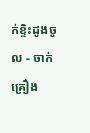ក់ខ្ទិះដូងចូល - ចាក់គ្រឿង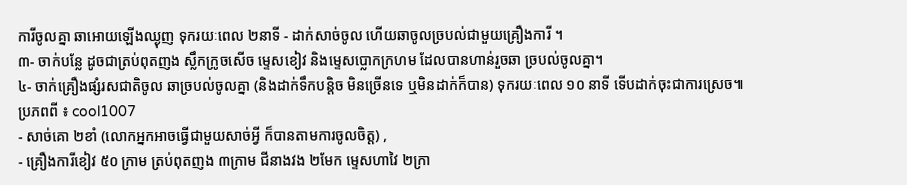ការីចូលគ្នា ឆាអោយឡើងឈ្ងុញ ទុករយៈពេល ២នាទី - ដាក់សាច់ចូល ហើយឆាចូលច្របល់ជាមួយគ្រឿងការី ។
៣- ចាក់បន្លែ ដូចជាត្រប់ពុតញង ស្លឹកក្រូចសើច ម្ទេសខៀវ និងម្ទេសប្លោកក្រហម ដែលបានហាន់រួចឆា ច្របល់ចូលគ្នា។
៤- ចាក់គ្រឿងផ្សំរសជាតិចូល ឆាច្របល់ចូលគ្នា (និងដាក់ទឹកបន្ដិច មិនច្រើនទេ ឬមិនដាក់ក៏បាន) ទុករយៈពេល ១០ នាទី ទើបដាក់ចុះជាការស្រេច៕
ប្រភពពី ៖ cool1007
- សាច់គោ ២ខាំ (លោកអ្នកអាចធ្វើជាមួយសាច់អ្វី ក៏បានតាមការចូលចិត្ត) ,
- គ្រឿងការីខៀវ ៥០ ក្រាម ត្រប់ពុតញង ៣ក្រាម ជីនាងវង ២មែក ម្ទេសហាវៃ ២ក្រា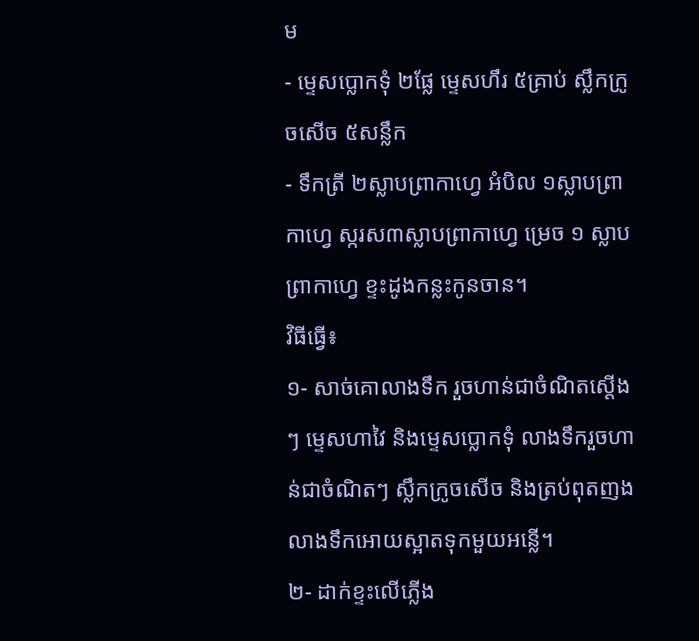ម
- ម្ទេសប្លោកទុំ ២ផ្លែ ម្ទេសហឹរ ៥គ្រាប់ ស្លឹកក្រូចសើច ៥សន្លឹក
- ទឹកត្រី ២ស្លាបព្រាកាហ្វេ អំបិល ១ស្លាបព្រាកាហ្វេ ស្ករស៣ស្លាបព្រាកាហ្វេ ម្រេច ១ ស្លាបព្រាកាហ្វេ ខ្ទះដូងកន្លះកូនចាន។
វិធីធ្វើ៖
១- សាច់គោលាងទឹក រួចហាន់ជាចំណិតស្តើងៗ ម្ទេសហាវៃ និងម្ទេសប្លោកទុំ លាងទឹករួចហាន់ជាចំណិតៗ ស្លឹកក្រូចសើច និងត្រប់ពុតញង លាងទឹកអោយស្អាតទុកមួយអន្លើ។
២- ដាក់ខ្ទះលើភ្លើង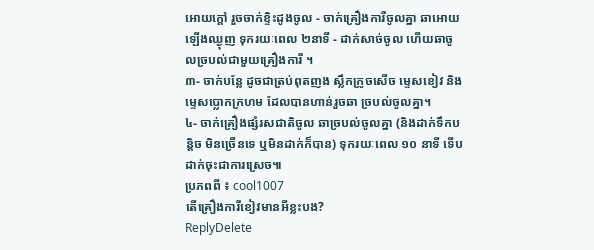អោយក្តៅ រួចចាក់ខ្ទិះដូងចូល - ចាក់គ្រឿងការីចូលគ្នា ឆាអោយឡើងឈ្ងុញ ទុករយៈពេល ២នាទី - ដាក់សាច់ចូល ហើយឆាចូលច្របល់ជាមួយគ្រឿងការី ។
៣- ចាក់បន្លែ ដូចជាត្រប់ពុតញង ស្លឹកក្រូចសើច ម្ទេសខៀវ និងម្ទេសប្លោកក្រហម ដែលបានហាន់រួចឆា ច្របល់ចូលគ្នា។
៤- ចាក់គ្រឿងផ្សំរសជាតិចូល ឆាច្របល់ចូលគ្នា (និងដាក់ទឹកបន្ដិច មិនច្រើនទេ ឬមិនដាក់ក៏បាន) ទុករយៈពេល ១០ នាទី ទើបដាក់ចុះជាការស្រេច៕
ប្រភពពី ៖ cool1007
តើគ្រឿងការីខៀវមានអីខ្លះបង?
ReplyDelete